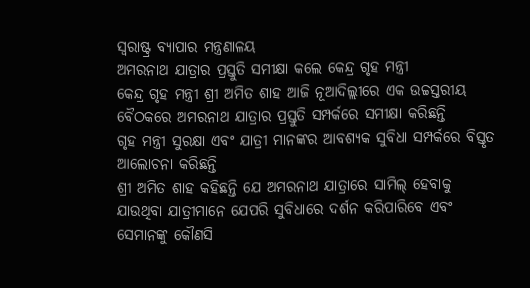ସ୍ଵରାଷ୍ଟ୍ର ବ୍ୟାପାର ମନ୍ତ୍ରଣାଳୟ
ଅମରନାଥ ଯାତ୍ରାର ପ୍ରସ୍ତୁତି ସମୀକ୍ଷା କଲେ କେନ୍ଦ୍ର ଗୃହ ମନ୍ତ୍ରୀ
କେନ୍ଦ୍ର ଗୃହ ମନ୍ତ୍ରୀ ଶ୍ରୀ ଅମିତ ଶାହ ଆଜି ନୂଆଦିଲ୍ଲୀରେ ଏକ ଉଚ୍ଚସ୍ତରୀୟ ବୈଠକରେ ଅମରନାଥ ଯାତ୍ରାର ପ୍ରସ୍ତୁତି ସମ୍ପର୍କରେ ସମୀକ୍ଷା କରିଛନ୍ତି
ଗୃହ ମନ୍ତ୍ରୀ ସୁରକ୍ଷା ଏବଂ ଯାତ୍ରୀ ମାନଙ୍କର ଆବଶ୍ୟକ ସୁବିଧା ସମ୍ପର୍କରେ ବିସ୍ତୃତ ଆଲୋଚନା କରିଛନ୍ତି
ଶ୍ରୀ ଅମିତ ଶାହ କହିଛନ୍ତି ଯେ ଅମରନାଥ ଯାତ୍ରାରେ ସାମିଲ୍ ହେବାକୁ ଯାଉଥିବା ଯାତ୍ରୀମାନେ ଯେପରି ସୁବିଧାରେ ଦର୍ଶନ କରିପାରିବେ ଏବଂ ସେମାନଙ୍କୁ କୌଣସି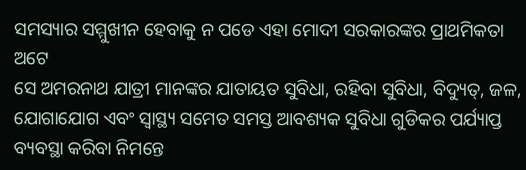ସମସ୍ୟାର ସମ୍ମୁଖୀନ ହେବାକୁ ନ ପଡେ ଏହା ମୋଦୀ ସରକାରଙ୍କର ପ୍ରାଥମିକତା ଅଟେ
ସେ ଅମରନାଥ ଯାତ୍ରୀ ମାନଙ୍କର ଯାତାୟତ ସୁବିଧା, ରହିବା ସୁବିଧା, ବିଦ୍ୟୁତ୍, ଜଳ, ଯୋଗାଯୋଗ ଏବଂ ସ୍ୱାସ୍ଥ୍ୟ ସମେତ ସମସ୍ତ ଆବଶ୍ୟକ ସୁବିଧା ଗୁଡିକର ପର୍ଯ୍ୟାପ୍ତ ବ୍ୟବସ୍ଥା କରିବା ନିମନ୍ତେ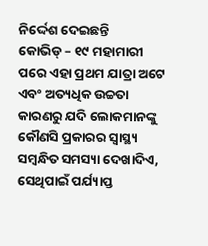ନିର୍ଦ୍ଦେଶ ଦେଇଛନ୍ତି
କୋଭିଡ୍ – ୧୯ ମହାମାରୀ ପରେ ଏହା ପ୍ରଥମ ଯାତ୍ରା ଅଟେ ଏବଂ ଅତ୍ୟଧିକ ଉଚ୍ଚତା କାରଣରୁ ଯଦି ଲୋକମାନଙ୍କୁ କୌଣସି ପ୍ରକାରର ସ୍ୱାସ୍ଥ୍ୟ ସମ୍ବନ୍ଧିତ ସମସ୍ୟା ଦେଖାଦିଏ, ସେଥିପାଇଁ ପର୍ଯ୍ୟାପ୍ତ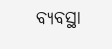ବ୍ୟବସ୍ଥା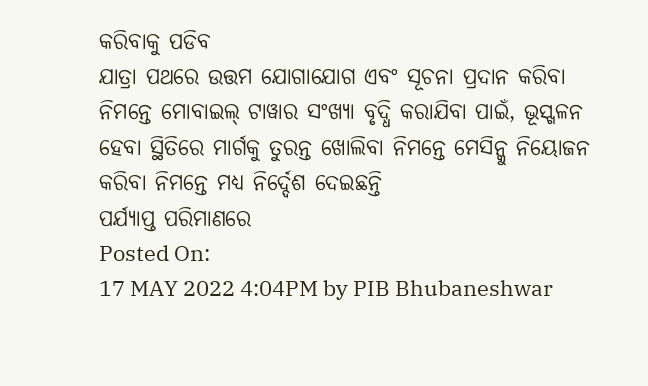କରିବାକୁ ପଡିବ
ଯାତ୍ରା ପଥରେ ଉତ୍ତମ ଯୋଗାଯୋଗ ଏବଂ ସୂଚନା ପ୍ରଦାନ କରିବା ନିମନ୍ତେ ମୋବାଇଲ୍ ଟାୱାର ସଂଖ୍ୟା ବୃଦ୍ଧି କରାଯିବା ପାଇଁ, ଭୂସ୍ଖଳନ ହେବା ସ୍ଥିତିରେ ମାର୍ଗକୁ ତୁରନ୍ତ ଖୋଲିବା ନିମନ୍ତେ ମେସିନ୍କୁ ନିୟୋଜନ କରିବା ନିମନ୍ତେ ମଧ୍ୟ ନିର୍ଦ୍ଦେଶ ଦେଇଛନ୍ତି
ପର୍ଯ୍ୟାପ୍ତ ପରିମାଣରେ
Posted On:
17 MAY 2022 4:04PM by PIB Bhubaneshwar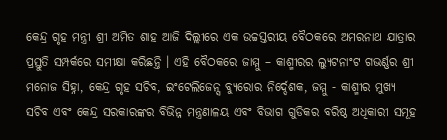କେନ୍ଦ୍ର ଗୃହ ମନ୍ତ୍ରୀ ଶ୍ରୀ ଅମିତ ଶାହ ଆଜି ଦିଲ୍ଲୀରେ ଏକ ଉଚ୍ଚସ୍ତରୀୟ ବୈଠକରେ ଅମରନାଥ ଯାତ୍ରାର ପ୍ରସ୍ତୁତି ସମ୍ପର୍କରେ ସମୀକ୍ଷା କରିଛନ୍ତି । ଏହି ବୈଠକରେ ଜାମ୍ମୁ – କାଶ୍ମୀରର ଲ୍ୟୁଟନାଂଟ ଗଭର୍ଣ୍ଣର ଶ୍ରୀ ମନୋଜ ସିହ୍ନା, କେନ୍ଦ୍ର ଗୃହ ସଚିବ, ଇଂଟେଲିଜେନ୍ସ ବ୍ୟୁରୋର ନିର୍ଦ୍ଦେଶକ, ଜମ୍ମୁ - କାଶ୍ମୀର ମୁଖ୍ୟ ସଚିବ ଏବଂ କେନ୍ଦ୍ର ସରକାରଙ୍କର ବିଭିନ୍ନ ମନ୍ତ୍ରଣାଳୟ ଏବଂ ବିଭାଗ ଗୁଡିକର ବରିଷ୍ଠ ଅଧିକାରୀ ସମୂହ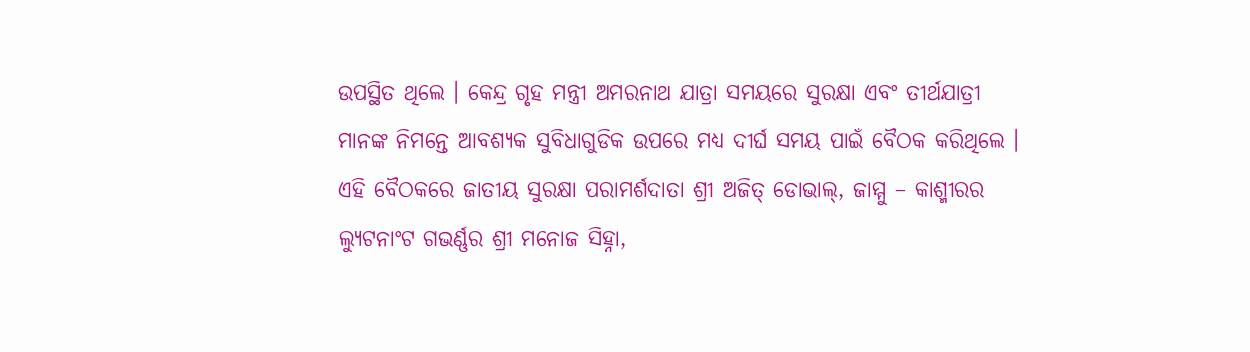ଉପସ୍ଥିତ ଥିଲେ । କେନ୍ଦ୍ର ଗୃହ ମନ୍ତ୍ରୀ ଅମରନାଥ ଯାତ୍ରା ସମୟରେ ସୁରକ୍ଷା ଏବଂ ତୀର୍ଥଯାତ୍ରୀ ମାନଙ୍କ ନିମନ୍ତେ ଆବଶ୍ୟକ ସୁବିଧାଗୁଡିକ ଉପରେ ମଧ୍ୟ ଦୀର୍ଘ ସମୟ ପାଇଁ ବୈଠକ କରିଥିଲେ । ଏହି ବୈଠକରେ ଜାତୀୟ ସୁରକ୍ଷା ପରାମର୍ଶଦାତା ଶ୍ରୀ ଅଜିତ୍ ଡୋଭାଲ୍, ଜାମ୍ମୁ – କାଶ୍ମୀରର ଲ୍ୟୁଟନାଂଟ ଗଭର୍ଣ୍ଣର ଶ୍ରୀ ମନୋଜ ସିହ୍ନା,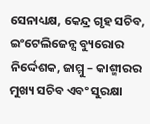ସେନାଧ୍ୟକ୍ଷ, କେନ୍ଦ୍ର ଗୃହ ସଚିବ, ଇଂଟେଲିଜେନ୍ସ ବ୍ୟୁରୋର ନିର୍ଦ୍ଦେଶକ, ଜାମ୍ମୁ – କାଶ୍ମୀରର ମୁଖ୍ୟ ସଚିବ ଏବଂ ସୁରକ୍ଷା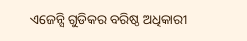ଏଜେନ୍ସି ଗୁଡିକର ବରିଷ୍ଠ ଅଧିକାରୀ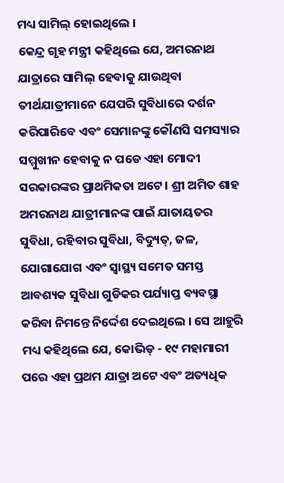ମଧ୍ୟ ସାମିଲ୍ ହୋଇଥିଲେ ।
କେନ୍ଦ୍ର ଗୃହ ମନ୍ତ୍ରୀ କହିଥିଲେ ଯେ, ଅମରନାଥ ଯାତ୍ରାରେ ସାମିଲ୍ ହେବାକୁ ଯାଉଥିବା ତୀର୍ଥଯାତ୍ରୀମାନେ ଯେପରି ସୁବିଧାରେ ଦର୍ଶନ କରିପାରିବେ ଏବଂ ସେମାନଙ୍କୁ କୌଣସି ସମସ୍ୟାର ସମ୍ମୁଖୀନ ହେବାକୁ ନ ପଡେ ଏହା ମୋଦୀ ସରକାରଙ୍କର ପ୍ରାଥମିକତା ଅଟେ । ଶ୍ରୀ ଅମିତ ଶାହ ଅମରନାଥ ଯାତ୍ରୀମାନଙ୍କ ପାଇଁ ଯାତାୟତର ସୁବିଧା, ରହିବାର ସୁବିଧା, ବିଦ୍ୟୁତ୍, ଜଳ, ଯୋଗାଯୋଗ ଏବଂ ସ୍ୱାସ୍ଥ୍ୟ ସମେତ ସମସ୍ତ ଆବଶ୍ୟକ ସୁବିଧା ଗୁଡିକର ପର୍ଯ୍ୟାପ୍ତ ବ୍ୟବସ୍ଥା କରିବା ନିମନ୍ତେ ନିର୍ଦ୍ଦେଶ ଦେଇଥିଲେ । ସେ ଆହୁରି ମଧ୍ୟ କହିଥିଲେ ଯେ, କୋଭିଡ୍ - ୧୯ ମହାମାରୀ ପରେ ଏହା ପ୍ରଥମ ଯାତ୍ରା ଅଟେ ଏବଂ ଅତ୍ୟଧିକ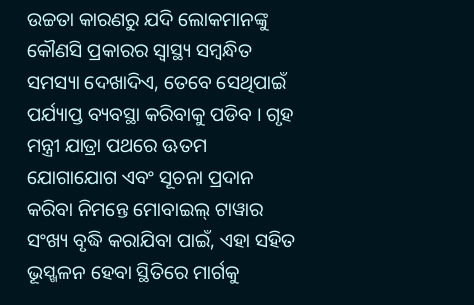ଉଚ୍ଚତା କାରଣରୁ ଯଦି ଲୋକମାନଙ୍କୁ କୌଣସି ପ୍ରକାରର ସ୍ୱାସ୍ଥ୍ୟ ସମ୍ବନ୍ଧିତ ସମସ୍ୟା ଦେଖାଦିଏ, ତେବେ ସେଥିପାଇଁ ପର୍ଯ୍ୟାପ୍ତ ବ୍ୟବସ୍ଥା କରିବାକୁ ପଡିବ । ଗୃହ ମନ୍ତ୍ରୀ ଯାତ୍ରା ପଥରେ ଊତମ ଯୋଗାଯୋଗ ଏବଂ ସୂଚନା ପ୍ରଦାନ କରିବା ନିମନ୍ତେ ମୋବାଇଲ୍ ଟାୱାର ସଂଖ୍ୟ ବୃଦ୍ଧି କରାଯିବା ପାଇଁ, ଏହା ସହିତ ଭୂସ୍ଖଳନ ହେବା ସ୍ଥିତିରେ ମାର୍ଗକୁ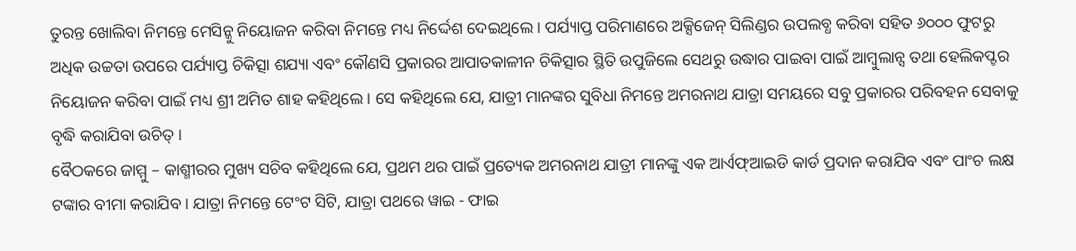ତୁରନ୍ତ ଖୋଲିବା ନିମନ୍ତେ ମେସିନ୍କୁ ନିୟୋଜନ କରିବା ନିମନ୍ତେ ମଧ୍ୟ ନିର୍ଦ୍ଦେଶ ଦେଇଥିଲେ । ପର୍ଯ୍ୟାପ୍ତ ପରିମାଣରେ ଅକ୍ସିଜେନ୍ ସିଲିଣ୍ଡର ଉପଲବ୍ଧ କରିବା ସହିତ ୬୦୦୦ ଫୁଟରୁ ଅଧିକ ଉଚ୍ଚତା ଉପରେ ପର୍ଯ୍ୟାପ୍ତ ଚିକିତ୍ସା ଶଯ୍ୟା ଏବଂ କୌଣସି ପ୍ରକାରର ଆପାତକାଳୀନ ଚିକିତ୍ସାର ସ୍ଥିତି ଉପୁଜିଲେ ସେଥରୁ ଉଦ୍ଧାର ପାଇବା ପାଇଁ ଆମ୍ବୁଲାନ୍ସ ତଥା ହେଲିକପ୍ଟର ନିୟୋଜନ କରିବା ପାଇଁ ମଧ୍ୟ ଶ୍ରୀ ଅମିତ ଶାହ କହିଥିଲେ । ସେ କହିଥିଲେ ଯେ, ଯାତ୍ରୀ ମାନଙ୍କର ସୁବିଧା ନିମନ୍ତେ ଅମରନାଥ ଯାତ୍ରା ସମୟରେ ସବୁ ପ୍ରକାରର ପରିବହନ ସେବାକୁ ବୃଦ୍ଧି କରାଯିବା ଉଚିତ୍ ।
ବୈଠକରେ ଜାମ୍ମୁ – କାଶ୍ମୀରର ମୁଖ୍ୟ ସଚିବ କହିଥିଲେ ଯେ, ପ୍ରଥମ ଥର ପାଇଁ ପ୍ରତ୍ୟେକ ଅମରନାଥ ଯାତ୍ରୀ ମାନଙ୍କୁ ଏକ ଆର୍ଏଫ୍ଆଇଡି କାର୍ଡ ପ୍ରଦାନ କରାଯିବ ଏବଂ ପାଂଚ ଲକ୍ଷ ଟଙ୍କାର ବୀମା କରାଯିବ । ଯାତ୍ରା ନିମନ୍ତେ ଟେଂଟ ସିଟି, ଯାତ୍ରା ପଥରେ ୱାଇ - ଫାଇ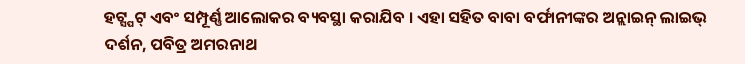ହଟ୍ସ୍ପଟ୍ ଏବଂ ସମ୍ପୂର୍ଣ୍ଣ ଆଲୋକର ବ୍ୟବସ୍ଥା କରାଯିବ । ଏହା ସହିତ ବାବା ବର୍ଫାନୀଙ୍କର ଅନ୍ଲାଇନ୍ ଲାଇଭ୍ ଦର୍ଶନ, ପବିତ୍ର ଅମରନାଥ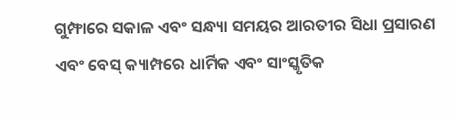ଗୁମ୍ଫାରେ ସକାଳ ଏବଂ ସନ୍ଧ୍ୟା ସମୟର ଆରତୀର ସିଧା ପ୍ରସାରଣ ଏବଂ ବେସ୍ କ୍ୟାମ୍ପରେ ଧାର୍ମିକ ଏବଂ ସାଂସ୍କୃତିକ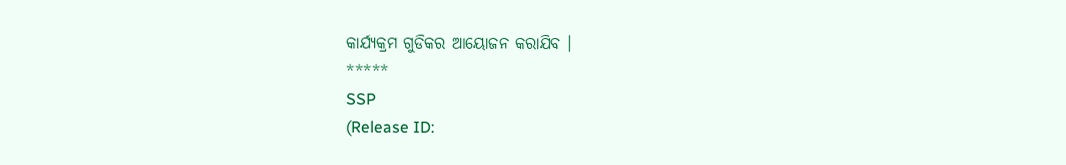କାର୍ଯ୍ୟକ୍ରମ ଗୁଡିକର ଆୟୋଜନ କରାଯିବ ।
*****
SSP
(Release ID: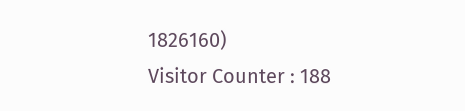1826160)
Visitor Counter : 188